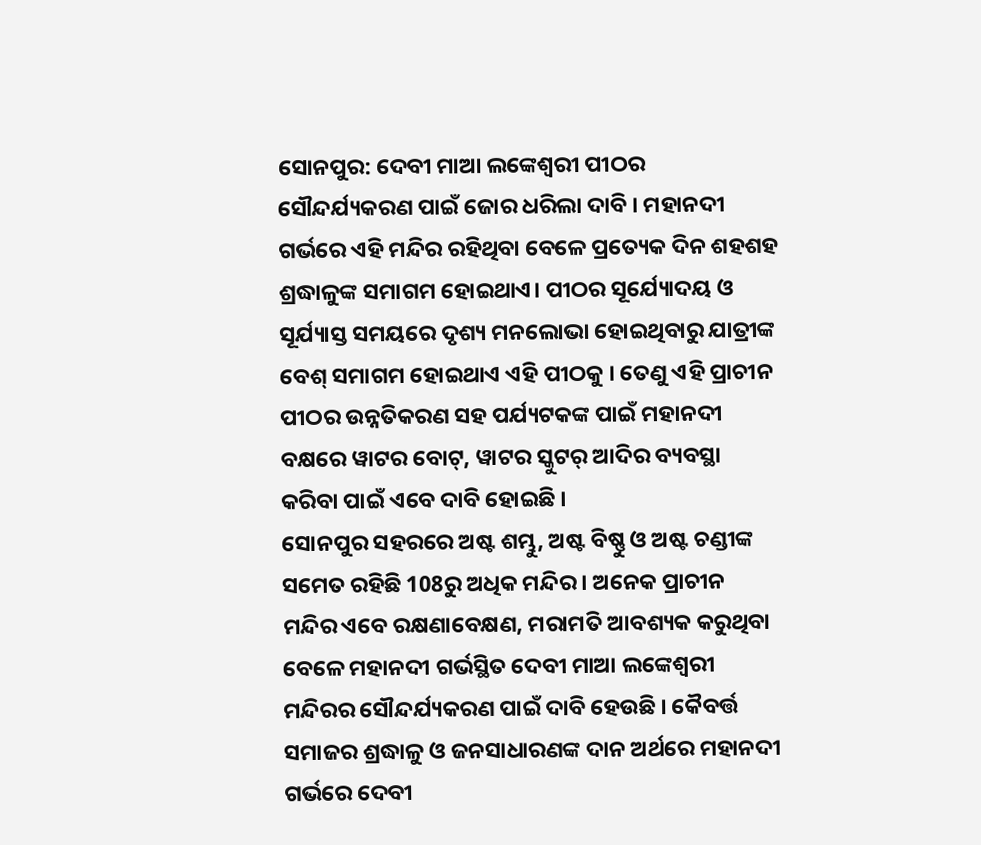ସୋନପୁର: ଦେବୀ ମାଆ ଲଙ୍କେଶ୍ବରୀ ପୀଠର ସୌନ୍ଦର୍ଯ୍ୟକରଣ ପାଇଁ ଜୋର ଧରିଲା ଦାବି । ମହାନଦୀ ଗର୍ଭରେ ଏହି ମନ୍ଦିର ରହିଥିବା ବେଳେ ପ୍ରତ୍ୟେକ ଦିନ ଶହଶହ ଶ୍ରଦ୍ଧାଳୁଙ୍କ ସମାଗମ ହୋଇଥାଏ। ପୀଠର ସୂର୍ଯ୍ୟୋଦୟ ଓ ସୂର୍ଯ୍ୟାସ୍ତ ସମୟରେ ଦୃଶ୍ୟ ମନଲୋଭା ହୋଇଥିବାରୁ ଯାତ୍ରୀଙ୍କ ବେଶ୍ ସମାଗମ ହୋଇଥାଏ ଏହି ପୀଠକୁ । ତେଣୁ ଏହି ପ୍ରାଚୀନ ପୀଠର ଉନ୍ନତିକରଣ ସହ ପର୍ଯ୍ୟଟକଙ୍କ ପାଇଁ ମହାନଦୀ ବକ୍ଷରେ ୱାଟର ବୋଟ୍, ୱାଟର ସ୍କୁଟର୍ ଆଦିର ବ୍ୟବସ୍ଥା କରିବା ପାଇଁ ଏବେ ଦାବି ହୋଇଛି ।
ସୋନପୁର ସହରରେ ଅଷ୍ଟ ଶମ୍ଭୁ, ଅଷ୍ଟ ବିଷ୍ଣୁ ଓ ଅଷ୍ଟ ଚଣ୍ଡୀଙ୍କ ସମେତ ରହିଛି 108ରୁ ଅଧିକ ମନ୍ଦିର । ଅନେକ ପ୍ରାଚୀନ ମନ୍ଦିର ଏବେ ରକ୍ଷଣାବେକ୍ଷଣ, ମରାମତି ଆବଶ୍ୟକ କରୁଥିବା ବେଳେ ମହାନଦୀ ଗର୍ଭସ୍ଥିତ ଦେବୀ ମାଆ ଲଙ୍କେଶ୍ବରୀ ମନ୍ଦିରର ସୌନ୍ଦର୍ଯ୍ୟକରଣ ପାଇଁ ଦାବି ହେଉଛି । କୈବର୍ତ୍ତ ସମାଜର ଶ୍ରଦ୍ଧାଳୁ ଓ ଜନସାଧାରଣଙ୍କ ଦାନ ଅର୍ଥରେ ମହାନଦୀ ଗର୍ଭରେ ଦେବୀ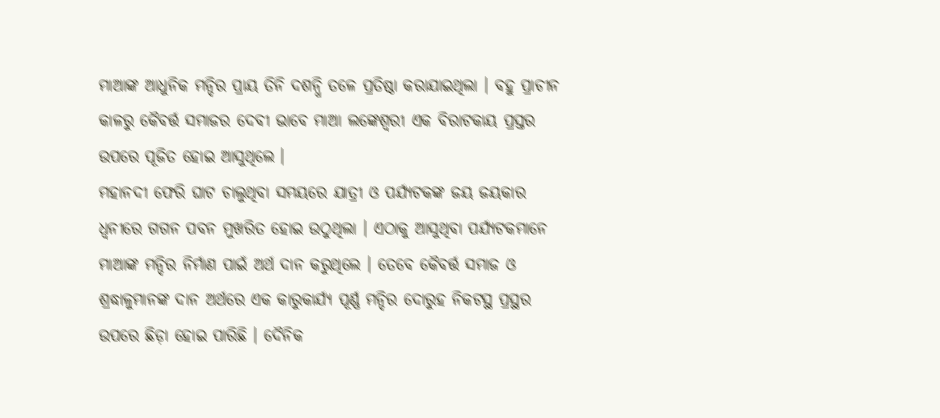ମାଆଙ୍କ ଆଧୁନିକ ମନ୍ଦିର ପ୍ରାୟ ତିନି ଦଶନ୍ଧି ତଳେ ପ୍ରତିଷ୍ଠା କରାଯାଇଥିଲା । ବହୁ ପ୍ରାଚୀନ କାଳରୁ କୈବର୍ତ୍ତ ସମାଜର ଦେବୀ ଭାବେ ମାଆ ଲଙ୍କେଶ୍ବରୀ ଏକ ବିରାଟକାୟ ପ୍ରସ୍ତର ଉପରେ ପୂଜିତ ହୋଇ ଆସୁଥିଲେ ।
ମହାନଦୀ ଫେରି ଘାଟ ଚାଲୁଥିବା ସମୟରେ ଯାତ୍ରୀ ଓ ପର୍ଯ୍ୟଟକଙ୍କ ଜୟ ଜୟକାର ଧ୍ବନୀରେ ଗଗନ ପବନ ମୁଖରିତ ହୋଇ ଉଠୁଥିଲା । ଏଠାକୁ ଆସୁଥିବା ପର୍ଯ୍ୟଟକମାନେ ମାଆଙ୍କ ମନ୍ଦିର ନିର୍ମାଣ ପାଇଁ ଅର୍ଥ ଦାନ କରୁଥିଲେ । ତେବେ କୈବର୍ତ୍ତ ସମାଜ ଓ ଶ୍ରଦ୍ଧାଳୁମାନଙ୍କ ଦାନ ଅର୍ଥରେ ଏକ କାରୁକାର୍ଯ୍ୟ ପୂର୍ଣ୍ଣ ମନ୍ଦିର ଦୋରୁହ ନିକଟସ୍ଥ ପ୍ରସ୍ଥର ଉପରେ ଛିଡ଼ା ହୋଇ ପାରିଛି । ଦୈନିକ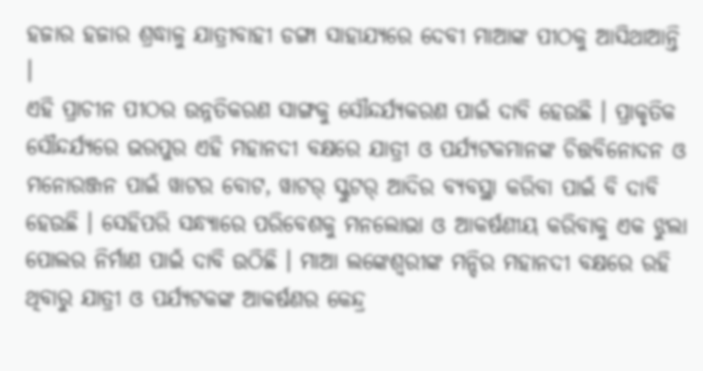ହଜାର ହଜାର ଶ୍ରଦ୍ଧାଳୁ ଯାତ୍ରୀବାହୀ ଡଙ୍ଗା ସାହାଯ୍ୟରେ ଦେବୀ ମାଆଙ୍କ ପୀଠକୁ ଆସିଥାଆନ୍ତି ।
ଏହି ପ୍ରାଚୀନ ପୀଠର ଉନ୍ନତିକରଣ ସାଙ୍ଗକୁ ସୌନ୍ଦର୍ଯ୍ୟକରଣ ପାଇଁ ଦାବି ହେଉଛି । ପ୍ରାକୃତିକ ସୌନ୍ଦର୍ଯ୍ୟରେ ଭରପୁର ଏହି ମହାନଦୀ ବକ୍ଷରେ ଯାତ୍ରୀ ଓ ପର୍ଯ୍ୟଟକମାନଙ୍କ ଚିତ୍ତବିନୋଦନ ଓ ମନୋରଞ୍ଜନ ପାଇଁ ୱାଟର ବୋଟ, ୱାଟର୍ ସ୍କୁଟର୍ ଆଦିର ବ୍ୟବସ୍ଥା କରିବା ପାଇଁ ବି ଦାବି ହେଉଛି । ସେହିପରି ସନ୍ଧ୍ୟାରେ ପରିବେଶକୁ ମନଲୋଭା ଓ ଆକର୍ଷଣୀୟ କରିବାକୁ ଏକ ଝୁଲା ପୋଲର ନିର୍ମାଣ ପାଇଁ ଦାବି ଉଠିଛି । ମାଆ ଲଙ୍କେଶ୍ବରୀଙ୍କ ମନ୍ଦିର ମହାନଦୀ ବକ୍ଷରେ ରହି ଥିବାରୁ ଯାତ୍ରୀ ଓ ପର୍ଯ୍ୟଟକଙ୍କ ଆକର୍ଷଣର କେନ୍ଦ୍ର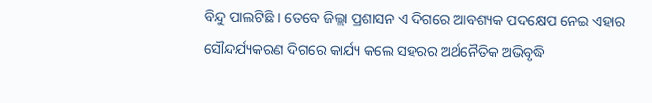ବିନ୍ଦୁ ପାଲଟିଛି । ତେବେ ଜିଲ୍ଲା ପ୍ରଶାସନ ଏ ଦିଗରେ ଆବଶ୍ୟକ ପଦକ୍ଷେପ ନେଇ ଏହାର ସୌନ୍ଦର୍ଯ୍ୟକରଣ ଦିଗରେ କାର୍ଯ୍ୟ କଲେ ସହରର ଅର୍ଥନୈତିକ ଅଭିବୃଦ୍ଧି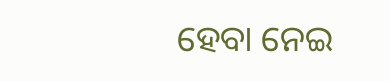ହେବା ନେଇ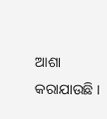ଆଶା କରାଯାଉଛି ।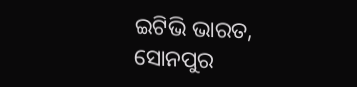ଇଟିଭି ଭାରତ, ସୋନପୁର